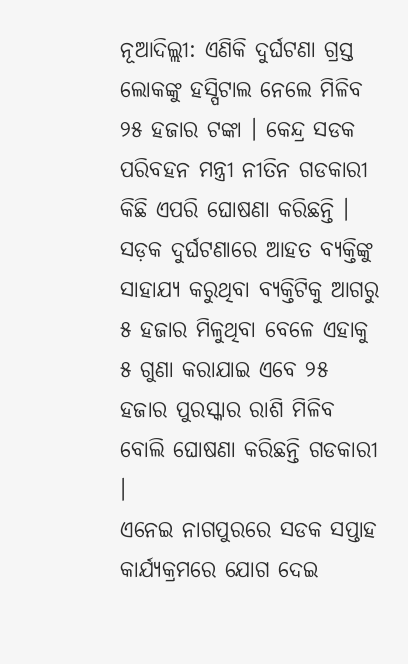ନୂଆଦିଲ୍ଲୀ: ଏଣିକି ଦୁର୍ଘଟଣା ଗ୍ରସ୍ତ ଲୋକଙ୍କୁ ହସ୍ପିଟାଲ ନେଲେ ମିଳିବ ୨୫ ହଜାର ଟଙ୍କା । କେନ୍ଦ୍ର ସଡକ ପରିବହନ ମନ୍ତ୍ରୀ ନୀତିନ ଗଡକାରୀ କିଛି ଏପରି ଘୋଷଣା କରିଛନ୍ତି । ସଡ଼କ ଦୁର୍ଘଟଣାରେ ଆହତ ବ୍ୟକ୍ତିଙ୍କୁ ସାହାଯ୍ୟ କରୁଥିବା ବ୍ୟକ୍ତିଟିକୁ ଆଗରୁ ୫ ହଜାର ମିଳୁଥିବା ବେଳେ ଏହାକୁ ୫ ଗୁଣା କରାଯାଇ ଏବେ ୨୫ ହଜାର ପୁରସ୍କାର ରାଶି ମିଳିବ ବୋଲି ଘୋଷଣା କରିଛନ୍ତି ଗଡକାରୀ ।
ଏନେଇ ନାଗପୁରରେ ସଡକ ସପ୍ତାହ କାର୍ଯ୍ୟକ୍ରମରେ ଯୋଗ ଦେଇ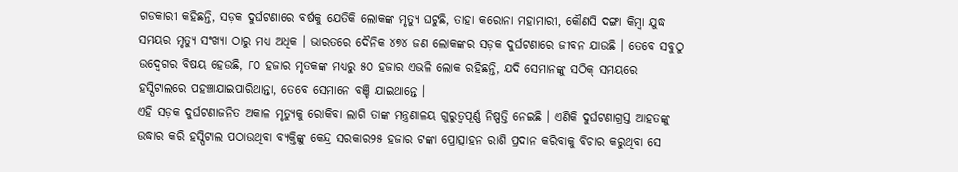ଗଡକାରୀ କହିଛନ୍ତି, ସଡ଼କ ଦୁର୍ଘଟଣାରେ ବର୍ଷକୁ ଯେତିକି ଲୋକଙ୍କ ମୃତ୍ୟୁ ଘଟୁଛି, ତାହା କରୋନା ମହାମାରୀ, କୌଣସି ଦଙ୍ଗା କିମ୍ବା ଯୁଦ୍ଧ ସମୟର ମୃତ୍ୟୁ ସଂଖ୍ୟା ଠାରୁ ମଧ୍ୟ ଅଧିକ । ଭାରତରେ ଦୈନିକ ୪୭୪ ଜଣ ଲୋକଙ୍କର ସଡ଼କ ଦୁର୍ଘଟଣାରେ ଜୀବନ ଯାଉଛି । ତେବେ ସବୁଠୁ ଉଦ୍ବେଗର ବିଷୟ ହେଉଛି, ୮୦ ହଜାର ମୃତକଙ୍କ ମଧ୍ୟରୁ ୫୦ ହଜାର ଏଭଳି ଲୋକ ରହିଛନ୍ତି, ଯଦି ସେମାନଙ୍କୁ ସଠିକ୍ ସମୟରେ ହସ୍ପିଟାଲରେ ପହଞ୍ଚାଯାଇପାରିଥାନ୍ତା, ତେବେ ସେମାନେ ବଞ୍ଚି ଯାଇଥାନ୍ତେ ।
ଏହି ସଡ଼କ ଦୁର୍ଘଟଣାଜନିତ ଅକାଳ ମୃତ୍ୟୁକୁ ରୋକିବା ଲାଗି ତାଙ୍କ ମନ୍ତ୍ରଣାଳୟ ଗୁରୁତ୍ବପୂର୍ଣ୍ଣ ନିଷ୍ପତ୍ତି ନେଇଛି । ଏଣିକି ଦୁର୍ଘଟଣାଗ୍ରସ୍ତ ଆହତଙ୍କୁ ଉଦ୍ଧାର କରି ହସ୍ପିଟାଲ ପଠାଉଥିବା ବ୍ୟକ୍ତିଙ୍କୁ କେନ୍ଦ୍ର ସରକାର୨୫ ହଜାର ଟଙ୍କା ପ୍ରୋତ୍ସାହନ ରାଶି ପ୍ରଦାନ କରିବାକୁ ବିଚାର କରୁଥିବା ସେ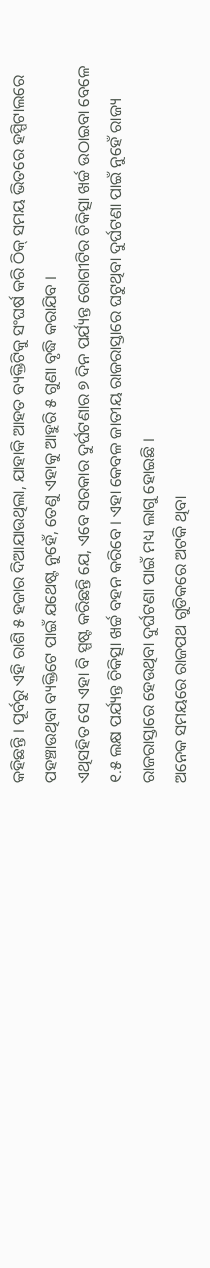କହିଛନ୍ତି । ପୂର୍ବରୁ ଏହି ରାଶି ୫ ହଜାର ଦିଆଯାଉଥିଲା, ଯାହାକି ଆହତ ବ୍ୟକ୍ତିଟିକୁ ସଂଘର୍ଷ କରି ଠିକ୍ ସମୟ ଭିତରେ ହସ୍ପିଟାଲରେ ପହଞ୍ଚାଉଥିବା ବ୍ୟକ୍ତିଟେ ପାଇଁ ଯଥେଷ୍ଟ ନୁହେଁ, ତେଣୁ ଏହାକୁ ଆହୁରି ୫ ଗୁଣା ବୃଦ୍ଧି କରାଯିବ ।
ଏଥିସହିତ ସେ ଏହା ବି ସ୍ପଷ୍ଟ କରିଛନ୍ତି ଯେ, ଏବେ ସରକାର ଦୁର୍ଘଟଣାର ୭ ଦିନ ପର୍ଯ୍ୟନ୍ତ ରୋଗୀଟିର ଚିକିତ୍ସା ଖର୍ଚ୍ଚ ଉଠାଇବା ବେଳେ ୧.୫ ଲକ୍ଷ ପର୍ଯ୍ୟନ୍ତ ଚିକିତ୍ସା ଖର୍ଚ୍ଚ ବହନ କରିବେ । ଏହା କେବଳ ଜାତୀୟ ରାଜରାସ୍ତାରେ ଘଟୁଥିବା ଦୁର୍ଘଟଣା ପାଇଁ ନୁହେଁ ରାଜ୍ୟ ରାଜରାସ୍ତାରେ ହେଉଥିବା ଦୁର୍ଘଟଣା ପାଇଁ ମଧ୍ୟ ଲାଗୁ ହୋଇଛି ।
ଅନେକ ସମୟରେ ରାଜପଥ ଗୁଡିକରେ ଅଟକି ଥିବା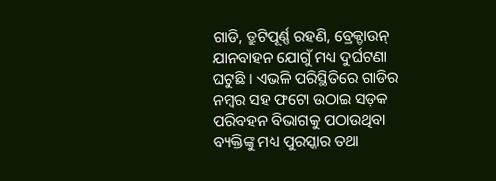ଗାଡି, ତ୍ରୁଟିପୂର୍ଣ୍ଣ ରହଣି, ବ୍ରେକ୍ଡାଉନ୍ ଯାନବାହନ ଯୋଗୁଁ ମଧ୍ୟ ଦୁର୍ଘଟଣା ଘଟୁଛି । ଏଭଳି ପରିସ୍ଥିତିରେ ଗାଡିର ନମ୍ବର ସହ ଫଟୋ ଉଠାଇ ସଡ଼କ ପରିବହନ ବିଭାଗକୁ ପଠାଉଥିବା ବ୍ୟକ୍ତିଙ୍କୁ ମଧ୍ୟ ପୁରସ୍କାର ତଥା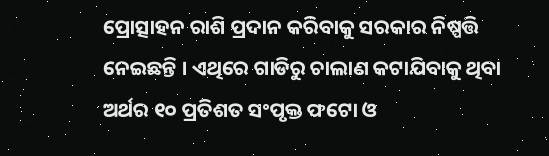ପ୍ରୋତ୍ସାହନ ରାଶି ପ୍ରଦାନ କରିବାକୁ ସରକାର ନିଷ୍ପତ୍ତି ନେଇଛନ୍ତି । ଏଥିରେ ଗାଡିରୁ ଚାଲାଣ କଟାଯିବାକୁ ଥିବା ଅର୍ଥର ୧୦ ପ୍ରତିଶତ ସଂପୃକ୍ତ ଫଟୋ ଓ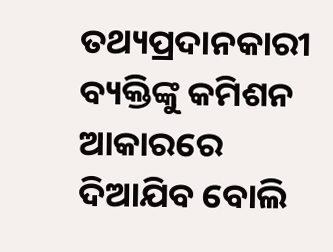ତଥ୍ୟପ୍ରଦାନକାରୀ ବ୍ୟକ୍ତିଙ୍କୁ କମିଶନ ଆକାରରେ ଦିଆଯିବ ବୋଲି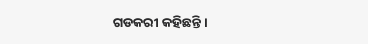ଗଡକରୀ କହିଛନ୍ତି ।